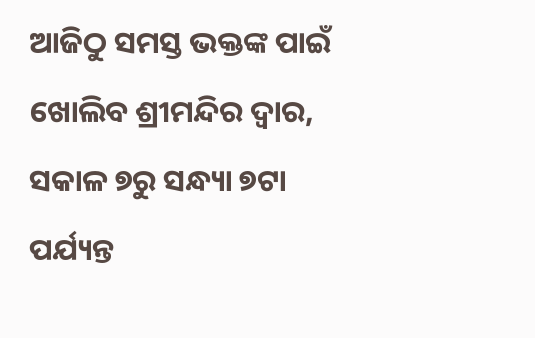ଆଜିଠୁ ସମସ୍ତ ଭକ୍ତଙ୍କ ପାଇଁ ଖୋଲିବ ଶ୍ରୀମନ୍ଦିର ଦ୍ୱାର, ସକାଳ ୭ରୁ ସନ୍ଧ୍ୟା ୭ଟା ପର୍ଯ୍ୟନ୍ତ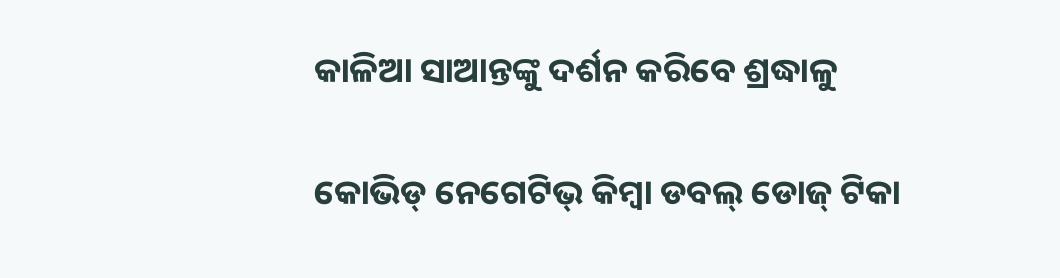କାଳିଆ ସାଆନ୍ତଙ୍କୁ ଦର୍ଶନ କରିବେ ଶ୍ରଦ୍ଧାଳୁ

କୋଭିଡ୍‌ ନେଗେଟିଭ୍‌ କିମ୍ବା ଡବଲ୍‌ ଡୋଜ୍‌ ଟିକା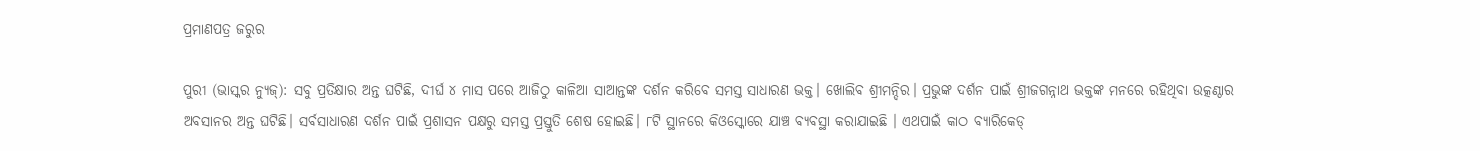ପ୍ରମାଣପତ୍ର ଜରୁର

ପୁରୀ (ଭାସ୍କର ନ୍ୟୁଜ୍): ସବୁ ପ୍ରତିକ୍ଷାର ଅନ୍ତ ଘଟିଛି, ଦୀର୍ଘ ୪ ମାସ ପରେ ଆଜିଠୁ କାଳିଆ ସାଆନ୍ତଙ୍କ ଦର୍ଶନ କରିବେ ସମସ୍ତ ସାଧାରଣ ଭକ୍ତ। ଖୋଲିବ ଶ୍ରୀମନ୍ଦିର। ପ୍ରଭୁଙ୍କ ଦର୍ଶନ ପାଇଁ ଶ୍ରୀଜଗନ୍ନାଥ ଭକ୍ତଙ୍କ ମନରେ ରହିଥିବା ଉତ୍କଣ୍ଠାର ଅବସାନର ଅନ୍ତ ଘଟିଛି। ସର୍ବସାଧାରଣ ଦର୍ଶନ ପାଇଁ ପ୍ରଶାସନ ପକ୍ଷରୁ ସମସ୍ତ ପ୍ରସ୍ତୁତି ଶେଷ ହୋଇଛି। ୮ଟି ସ୍ଥାନରେ କିଓସ୍କୋରେ ଯାଞ୍ଚ ବ୍ୟବସ୍ଥା କରାଯାଇଛି । ଏଥପାଇଁ କାଠ ବ୍ୟାରିକେଡ୍‌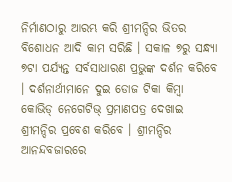ନିର୍ମାଣଠାରୁ ଆରମ୍ଭ କରି ଶ୍ରୀମନ୍ଦିର ଭିତର ବିଶୋଧନ ଆଦି କାମ ସରିଛି । ସକାଳ ୭ରୁ ସନ୍ଧ୍ୟା ୭ଟା ପର୍ଯ୍ୟନ୍ତ ସର୍ବସାଧାରଣ ପ୍ରଭୁଙ୍କ ଦର୍ଶନ କରିବେ । ଦର୍ଶନାର୍ଥୀମାନେ ଦୁଇ ଡୋଜ ଟିକା କିମ୍ବା କୋଭିଡ୍‌ ନେଗେଟିଭ୍‌ ପ୍ରମାଣପତ୍ର ଦେଖାଇ ଶ୍ରୀମନ୍ଦିର ପ୍ରବେଶ କରିବେ । ଶ୍ରୀମନ୍ଦିର ଆନନ୍ଦବଜାରରେ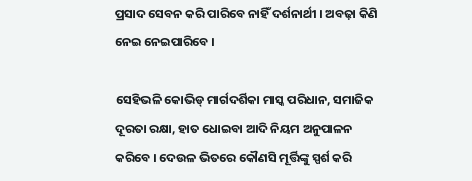ପ୍ରସାଦ ସେବନ କରି ପାରିବେ ନାହିଁ ଦର୍ଶନାର୍ଥୀ । ଅବଢ଼ା କିଣି ନେଇ ନେଇପାରିବେ ।

ସେହିଭଳି କୋଭିଡ୍‌ ମାର୍ଗଦର୍ଶିକା ମାସ୍କ ପରିଧାନ, ସମାଜିକ ଦୂରତା ରକ୍ଷା, ହାତ ଧୋଇବା ଆଦି ନିୟମ ଅନୁପାଳନ କରିବେ । ଦେଉଳ ଭିତରେ କୌଣସି ମୂର୍ତ୍ତିଙ୍କୁ ସ୍ପର୍ଶ କରି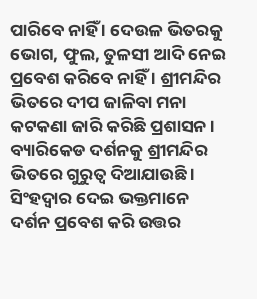ପାରିବେ ନାହିଁ । ଦେଉଳ ଭିତରକୁ ଭୋଗ, ଫୁଲ, ତୁଳସୀ ଆଦି ନେଇ ପ୍ରବେଶ କରିବେ ନାହିଁ । ଶ୍ରୀମନ୍ଦିର ଭିତରେ ଦୀପ ଜାଳିବା ମନା କଟକଣା ଜାରି କରିଛି ପ୍ରଶାସନ । ବ୍ୟାରିକେଡ ଦର୍ଶନକୁ ଶ୍ରୀମନ୍ଦିର ଭିତରେ ଗୁରୁତ୍ୱ ଦିଆଯାଉଛି । ସିଂହଦ୍ୱାର ଦେଇ ଭକ୍ତମାନେ ଦର୍ଶନ ପ୍ରବେଶ କରି ଉତ୍ତର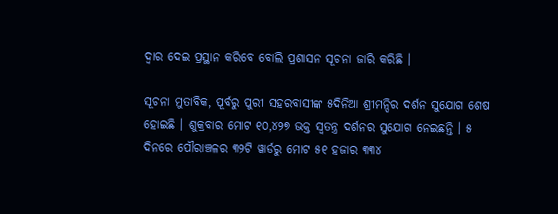ଦ୍ୱାର ଦେଇ ପ୍ରସ୍ଥାନ କରିବେ ବୋଲି ପ୍ରଶାସନ ସୂଚନା ଜାରି କରିଛି ।

ସୂଚନା ମୁତାବିକ, ପୂର୍ବରୁ ପୁରୀ ସହରବାସୀଙ୍କ ୫ଦିନିଆ ଶ୍ରୀମନ୍ଦିର ଦର୍ଶନ ସୁଯୋଗ ଶେଷ ହୋଇଛି । ଶୁକ୍ରବାର ମୋଟ ୧୦,୪୨୭ ଭକ୍ତ ସ୍ୱତନ୍ତ୍ର ଦର୍ଶନର ସୁଯୋଗ ନେଇଛନ୍ତି । ୫ ଦିନରେ ପୌରାଞ୍ଚଳର ୩୨ଟି ୱାର୍ଡରୁ ମୋଟ ୫୧ ହଜାର ୩୩୪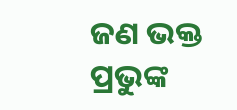ଜଣ ଭକ୍ତ ପ୍ରଭୁଙ୍କ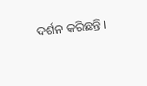ଦର୍ଶନ କରିଛନ୍ତି ।